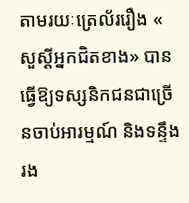តាមរយៈត្រេល័ររឿង « សួស្តីអ្នកជិតខាង» បានធ្វើឱ្យទស្សនិកជនជាច្រើនចាប់អារម្មណ៍ និងទន្ទឹងរង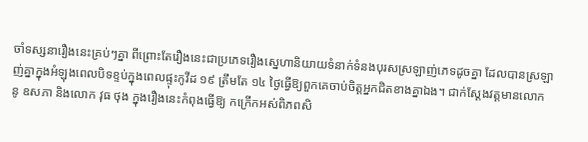ចាំទស្សនារឿងនេះគ្រប់ៗគ្នា ពីព្រោះតែរឿងនេះជាប្រភេទរឿងស្នេហានិយាយទំនាក់ទំនងបុរសស្រឡាញ់ភេទដូចគ្នា ដែលបានស្រឡាញ់គ្នាក្នុងអំឡុងពេលបិទខ្ទប់ក្នុងពេលផ្ទុះកូវីដ ១៩ ត្រឹមតែ ១៤ ថ្ងៃធ្វើឱ្យពួកគេចាប់ចិត្តអ្នកជិតខាងគ្នាឯង។ ជាក់ស្តែងវត្តមានលោក នូ ឧសភា និងលោក វុធ ថុង ក្នុងរឿងនេះកំពុងធ្វើឱ្យ កក្រើកអស់ពិភពសិ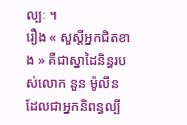ល្បៈ ។
រឿង « សួស្តីអ្នកជិតខាង » គឺជាស្នាដៃនិន្ធរបស់លោក នួន ម៉ូលីន ដែលជាអ្នកនិពន្ធល្បី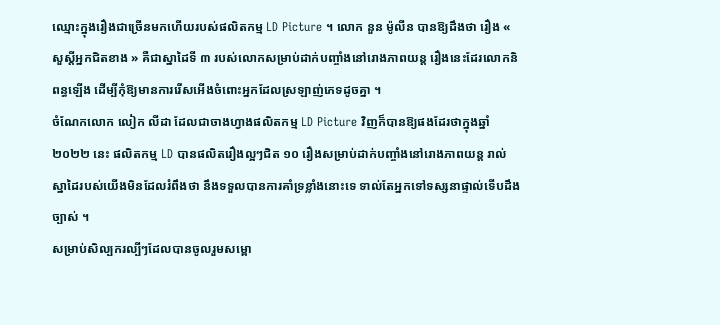ឈ្មោះក្នុងរឿងជាច្រើនមកហើយរបស់ផលិតកម្ម LD Picture ។ លោក នួន ម៉ូលីន បានឱ្យដឹងថា រឿង « សួស្តីអ្នកជិតខាង » គឺជាស្នាដៃទី ៣ របស់លោកសម្រាប់ដាក់បញ្ចាំងនៅរោងភាពយន្ត រឿងនេះដែរលោកនិពន្ធឡើង ដើម្បីកុំឱ្យមានការរើសអើងចំពោះអ្នកដែលស្រឡាញ់ភេទដូចគ្នា ។
ចំណែកលោក លៀក លីដា ដែលជាចាងហ្វាងផលិតកម្ម LD Picture វិញក៏បានឱ្យផងដែរថាក្នុងឆ្នាំ ២០២២ នេះ ផលិតកម្ម LD បានផលិតរឿងល្អៗជិត ១០ រឿងសម្រាប់ដាក់បញ្ចាំងនៅរោងភាពយន្ត រាល់ស្នាដៃរបស់យើងមិនដែលរំពឹងថា នឹងទទួលបានការគាំទ្រខ្លាំងនោះទេ ទាល់តែអ្នកទៅទស្សនាផ្ទាល់ទើបដឹងច្បាស់ ។
សម្រាប់សិល្បករល្បីៗដែលបានចូលរួមសម្ពោ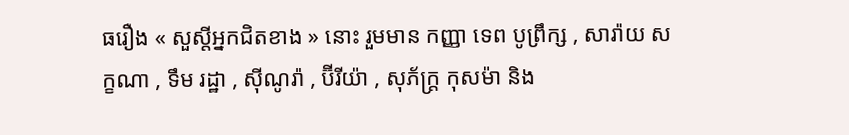ធរឿង « សួស្តីអ្នកជិតខាង » នោះ រួមមាន កញ្ញា ទេព បូព្រឹក្ស , សារ៉ាយ សក្ខណា , ទឹម រដ្ឋា , ស៊ីណូរ៉ា , ប៊ីរីយ៉ា , សុភ័ក្រ្ត កុសម៉ា និង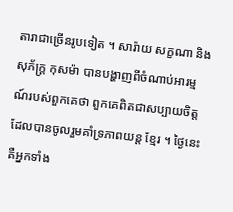តារាជាច្រើនរូបទៀត ។ សារ៉ាយ សក្ខណា និង សុភ័ក្រ្ត កុសម៉ា បានបង្ហាញពីចំណាប់អារម្មណ៍របស់ពួកគេថា ពួកគេពិតជាសប្បាយចិត្តដែលបានចូលរួមគាំទ្រភាពយន្ត ខ្មែរ ។ ថ្ងៃនេះគឺអ្នកទាំង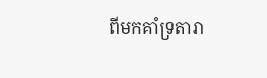ពីមកគាំទ្រតារា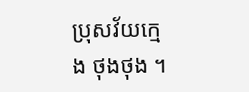ប្រុសវ័យក្មេង ថុងថុង ។